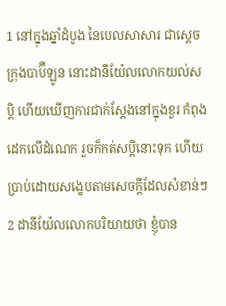1 នៅក្នុងឆ្នាំដំបូង នៃបេលសាសារ ជាស្តេចក្រុងបាប៊ីឡូន នោះដានីយ៉ែលលោកយល់សប្តិ ហើយឃើញការជាក់ស្តែងនៅក្នុងខួរ កំពុងដេកលើដំណេក រួចក៏កត់សប្តិនោះទុក ហើយប្រាប់ដោយសង្ខេបតាមសេចក្ដីដែលសំខាន់ៗ
2 ដានីយ៉ែលលោកបរិយាយថា ខ្ញុំបាន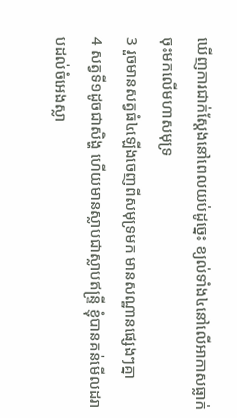ឃើញការជាក់ស្តែងនៅពេលយប់ដូច្នេះ ខ្យល់ទាំង៤នៅលើអាកាសធ្លាក់ចុះមកលើមហាសមុទ្រ
3 រួចមានសត្វធំ៤ឡើងចេញពីសមុទ្រមក មានសណ្ឋានផ្សេងៗគ្នា
4 សត្វទី១ដូចជាសិង្ហ ហើយមានស្លាបជាស្លាបឥន្ទ្រី ខ្ញុំបានគន់មើលដរាបដល់ចំអេងស្លា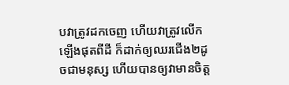បវាត្រូវដកចេញ ហើយវាត្រូវលើកឡើងផុតពីដី ក៏ដាក់ឲ្យឈរជើង២ដូចជាមនុស្ស ហើយបានឲ្យវាមានចិត្ត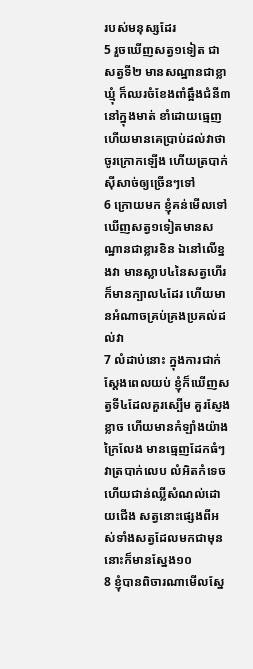របស់មនុស្សដែរ
5 រួចឃើញសត្វ១ទៀត ជាសត្វទី២ មានសណ្ឋានជាខ្លាឃ្មុំ ក៏ឈរចំខែងពាំឆ្អឹងជំនី៣នៅក្នុងមាត់ ខាំដោយធ្មេញ ហើយមានគេប្រាប់ដល់វាថា ចូរក្រោកឡើង ហើយត្របាក់ស៊ីសាច់ឲ្យច្រើនៗទៅ
6 ក្រោយមក ខ្ញុំគន់មើលទៅឃើញសត្វ១ទៀតមានសណ្ឋានជាខ្លារខិន ឯនៅលើខ្នងវា មានស្លាប៤នៃសត្វហើរ ក៏មានក្បាល៤ដែរ ហើយមានអំណាចគ្រប់គ្រងប្រគល់ដល់វា
7 លំដាប់នោះ ក្នុងការជាក់ស្តែងពេលយប់ ខ្ញុំក៏ឃើញសត្វទី៤ដែលគួរស្បើម គួរស្ញែងខ្លាច ហើយមានកំឡាំងយ៉ាងក្រៃលែង មានធ្មេញដែកធំៗ វាត្របាក់លេប លំអិតកំទេច ហើយជាន់ឈ្លីសំណល់ដោយជើង សត្វនោះផ្សេងពីអស់ទាំងសត្វដែលមកជាមុននោះក៏មានស្នែង១០
8 ខ្ញុំបានពិចារណាមើលស្នែ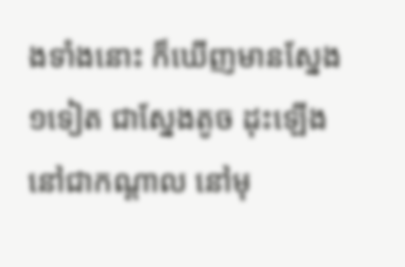ងទាំងនោះ ក៏ឃើញមានស្នែង១ទៀត ជាស្នែងតូច ដុះឡើងនៅជាកណ្តាល នៅមុ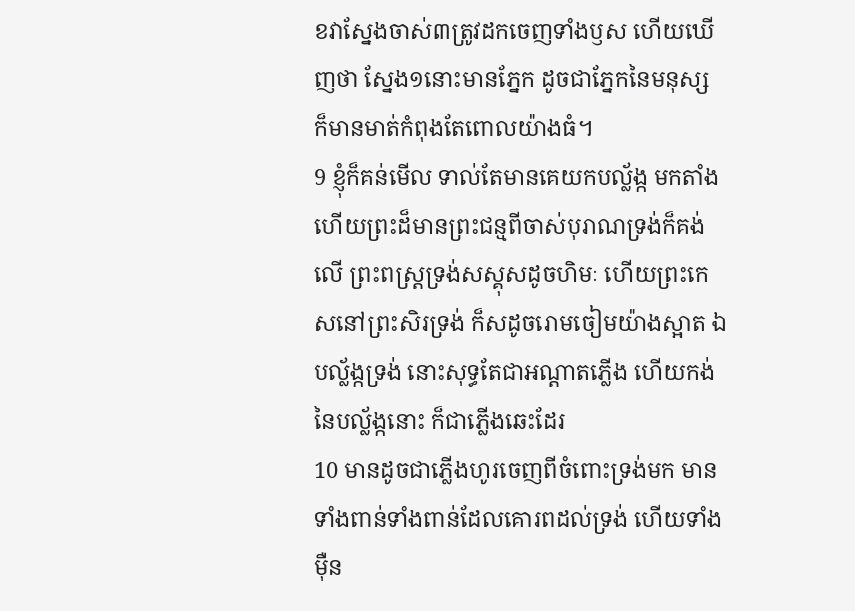ខវាស្នែងចាស់៣ត្រូវដកចេញទាំងឫស ហើយឃើញថា ស្នែង១នោះមានភ្នែក ដូចជាភ្នែកនៃមនុស្ស ក៏មានមាត់កំពុងតែពោលយ៉ាងធំ។
9 ខ្ញុំក៏គន់មើល ទាល់តែមានគេយកបល្ល័ង្ក មកតាំង ហើយព្រះដ៏មានព្រះជន្មពីចាស់បុរាណទ្រង់ក៏គង់លើ ព្រះពស្ត្រទ្រង់សស្គុសដូចហិមៈ ហើយព្រះកេសនៅព្រះសិរទ្រង់ ក៏សដូចរោមចៀមយ៉ាងស្អាត ឯបល្ល័ង្កទ្រង់ នោះសុទ្ធតែជាអណ្តាតភ្លើង ហើយកង់នៃបល្ល័ង្កនោះ ក៏ជាភ្លើងឆេះដែរ
10 មានដូចជាភ្លើងហូរចេញពីចំពោះទ្រង់មក មានទាំងពាន់ទាំងពាន់ដែលគោរពដល់ទ្រង់ ហើយទាំង ម៉ឺន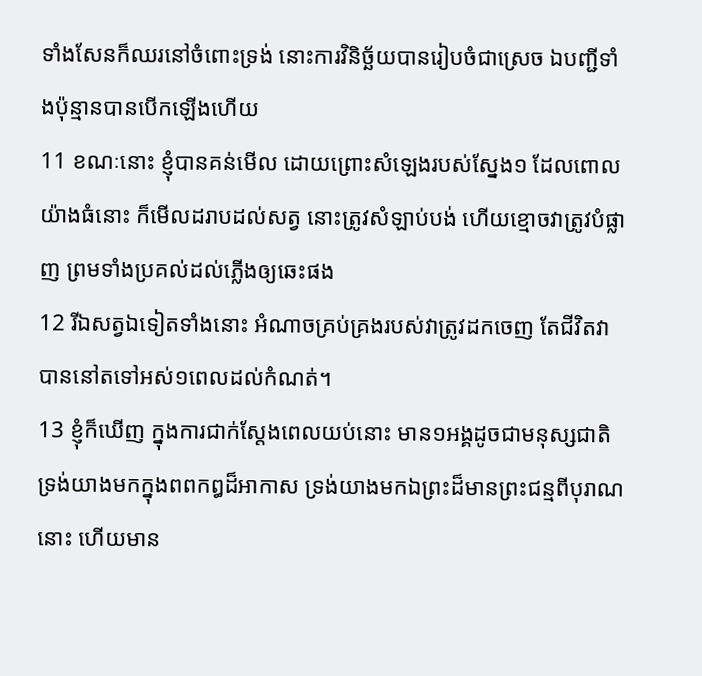ទាំងសែនក៏ឈរនៅចំពោះទ្រង់ នោះការវិនិច្ឆ័យបានរៀបចំជាស្រេច ឯបញ្ជីទាំងប៉ុន្មានបានបើកឡើងហើយ
11 ខណៈនោះ ខ្ញុំបានគន់មើល ដោយព្រោះសំឡេងរបស់ស្នែង១ ដែលពោលយ៉ាងធំនោះ ក៏មើលដរាបដល់សត្វ នោះត្រូវសំឡាប់បង់ ហើយខ្មោចវាត្រូវបំផ្លាញ ព្រមទាំងប្រគល់ដល់ភ្លើងឲ្យឆេះផង
12 រីឯសត្វឯទៀតទាំងនោះ អំណាចគ្រប់គ្រងរបស់វាត្រូវដកចេញ តែជីវិតវាបាននៅតទៅអស់១ពេលដល់កំណត់។
13 ខ្ញុំក៏ឃើញ ក្នុងការជាក់ស្តែងពេលយប់នោះ មាន១អង្គដូចជាមនុស្សជាតិ ទ្រង់យាងមកក្នុងពពកឰដ៏អាកាស ទ្រង់យាងមកឯព្រះដ៏មានព្រះជន្មពីបុរាណនោះ ហើយមាន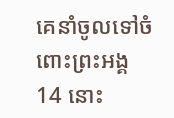គេនាំចូលទៅចំពោះព្រះអង្គ
14 នោះ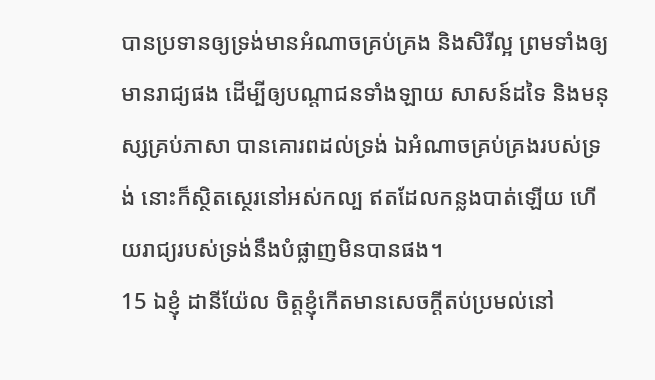បានប្រទានឲ្យទ្រង់មានអំណាចគ្រប់គ្រង និងសិរីល្អ ព្រមទាំងឲ្យមានរាជ្យផង ដើម្បីឲ្យបណ្តាជនទាំងឡាយ សាសន៍ដទៃ និងមនុស្សគ្រប់ភាសា បានគោរពដល់ទ្រង់ ឯអំណាចគ្រប់គ្រងរបស់ទ្រង់ នោះក៏ស្ថិតស្ថេរនៅអស់កល្ប ឥតដែលកន្លងបាត់ឡើយ ហើយរាជ្យរបស់ទ្រង់នឹងបំផ្លាញមិនបានផង។
15 ឯខ្ញុំ ដានីយ៉ែល ចិត្តខ្ញុំកើតមានសេចក្ដីតប់ប្រមល់នៅ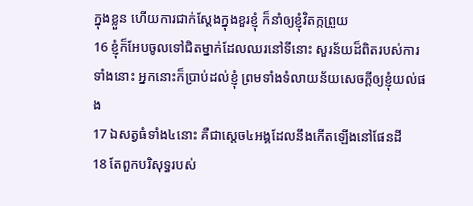ក្នុងខ្លួន ហើយការជាក់ស្តែងក្នុងខួរខ្ញុំ ក៏នាំឲ្យខ្ញុំវិតក្កព្រួយ
16 ខ្ញុំក៏អែបចូលទៅជិតម្នាក់ដែលឈរនៅទីនោះ សួរន័យដ៏ពិតរបស់ការទាំងនោះ អ្នកនោះក៏ប្រាប់ដល់ខ្ញុំ ព្រមទាំងទំលាយន័យសេចក្ដីឲ្យខ្ញុំយល់ផង
17 ឯសត្វធំទាំង៤នោះ គឺជាស្តេច៤អង្គដែលនឹងកើតឡើងនៅផែនដី
18 តែពួកបរិសុទ្ធរបស់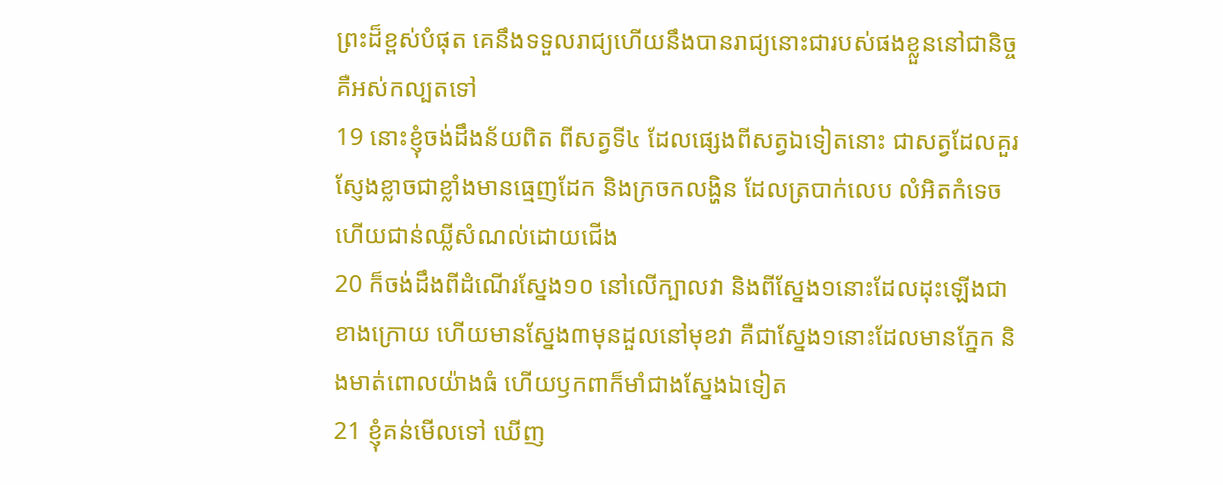ព្រះដ៏ខ្ពស់បំផុត គេនឹងទទួលរាជ្យហើយនឹងបានរាជ្យនោះជារបស់ផងខ្លួននៅជានិច្ច គឺអស់កល្បតទៅ
19 នោះខ្ញុំចង់ដឹងន័យពិត ពីសត្វទី៤ ដែលផ្សេងពីសត្វឯទៀតនោះ ជាសត្វដែលគួរស្ញែងខ្លាចជាខ្លាំងមានធ្មេញដែក និងក្រចកលង្ហិន ដែលត្របាក់លេប លំអិតកំទេច ហើយជាន់ឈ្លីសំណល់ដោយជើង
20 ក៏ចង់ដឹងពីដំណើរស្នែង១០ នៅលើក្បាលវា និងពីស្នែង១នោះដែលដុះឡើងជាខាងក្រោយ ហើយមានស្នែង៣មុនដួលនៅមុខវា គឺជាស្នែង១នោះដែលមានភ្នែក និងមាត់ពោលយ៉ាងធំ ហើយឫកពាក៏មាំជាងស្នែងឯទៀត
21 ខ្ញុំគន់មើលទៅ ឃើញ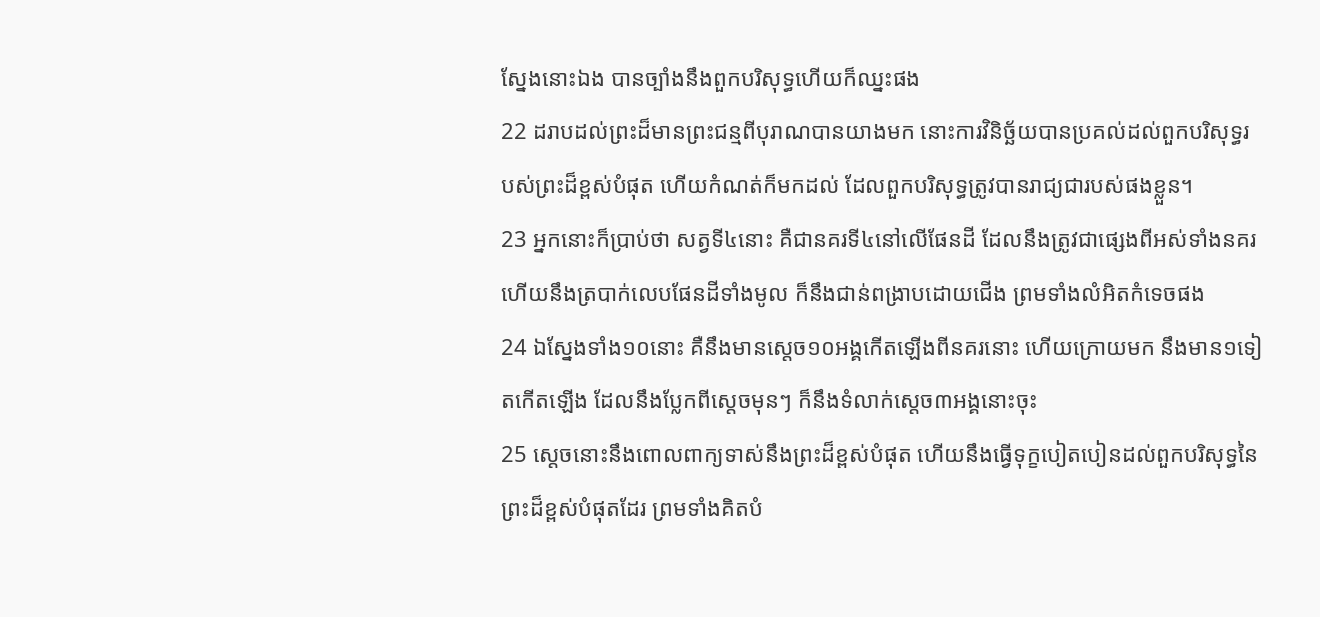ស្នែងនោះឯង បានច្បាំងនឹងពួកបរិសុទ្ធហើយក៏ឈ្នះផង
22 ដរាបដល់ព្រះដ៏មានព្រះជន្មពីបុរាណបានយាងមក នោះការវិនិច្ឆ័យបានប្រគល់ដល់ពួកបរិសុទ្ធរបស់ព្រះដ៏ខ្ពស់បំផុត ហើយកំណត់ក៏មកដល់ ដែលពួកបរិសុទ្ធត្រូវបានរាជ្យជារបស់ផងខ្លួន។
23 អ្នកនោះក៏ប្រាប់ថា សត្វទី៤នោះ គឺជានគរទី៤នៅលើផែនដី ដែលនឹងត្រូវជាផ្សេងពីអស់ទាំងនគរ ហើយនឹងត្របាក់លេបផែនដីទាំងមូល ក៏នឹងជាន់ពង្រាបដោយជើង ព្រមទាំងលំអិតកំទេចផង
24 ឯស្នែងទាំង១០នោះ គឺនឹងមានស្តេច១០អង្គកើតឡើងពីនគរនោះ ហើយក្រោយមក នឹងមាន១ទៀតកើតឡើង ដែលនឹងប្លែកពីស្តេចមុនៗ ក៏នឹងទំលាក់ស្តេច៣អង្គនោះចុះ
25 ស្តេចនោះនឹងពោលពាក្យទាស់នឹងព្រះដ៏ខ្ពស់បំផុត ហើយនឹងធ្វើទុក្ខបៀតបៀនដល់ពួកបរិសុទ្ធនៃព្រះដ៏ខ្ពស់បំផុតដែរ ព្រមទាំងគិតបំ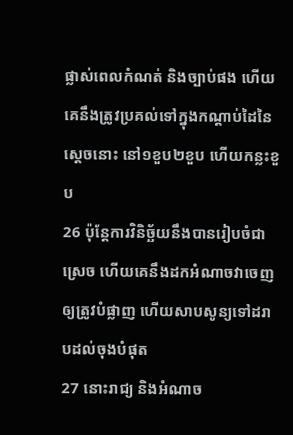ផ្លាស់ពេលកំណត់ និងច្បាប់ផង ហើយគេនឹងត្រូវប្រគល់ទៅក្នុងកណ្តាប់ដៃនៃស្តេចនោះ នៅ១ខួប២ខួប ហើយកន្លះខួប
26 ប៉ុន្តែការវិនិច្ឆ័យនឹងបានរៀបចំជាស្រេច ហើយគេនឹងដកអំណាចវាចេញ ឲ្យត្រូវបំផ្លាញ ហើយសាបសូន្យទៅដរាបដល់ចុងបំផុត
27 នោះរាជ្យ និងអំណាច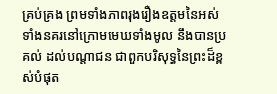គ្រប់គ្រង ព្រមទាំងភាពរុងរឿងឧត្តមនៃអស់ទាំងនគរនៅក្រោមមេឃទាំងមូល នឹងបានប្រគល់ ដល់បណ្តាជន ជាពួកបរិសុទ្ធនៃព្រះដ៏ខ្ពស់បំផុត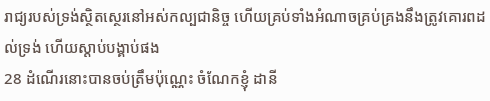រាជ្យរបស់ទ្រង់ស្ថិតស្ថេរនៅអស់កល្បជានិច្ច ហើយគ្រប់ទាំងអំណាចគ្រប់គ្រងនឹងត្រូវគោរពដល់ទ្រង់ ហើយស្តាប់បង្គាប់ផង
28 ដំណើរនោះបានចប់ត្រឹមប៉ុណ្ណេះ ចំណែកខ្ញុំ ដានី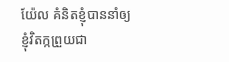យ៉ែល គំនិតខ្ញុំបាននាំឲ្យខ្ញុំវិតក្កព្រួយជា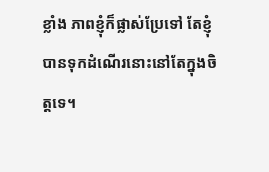ខ្លាំង ភាពខ្ញុំក៏ផ្លាស់ប្រែទៅ តែខ្ញុំបានទុកដំណើរនោះនៅតែក្នុងចិត្តទេ។